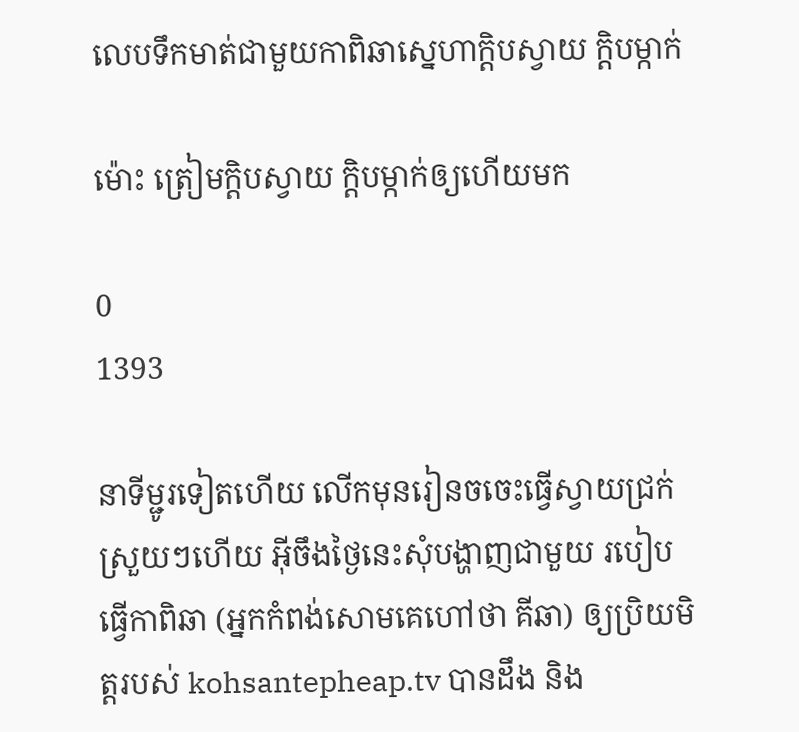លេបទឹកមាត់ជាមួយកាពិឆាស្នេហាក្តិបស្វាយ ក្តិបម្កាក់

ម៉ោះ ត្រៀមក្តិបស្វាយ ក្តិបម្កាក់ឲ្យហើយមក

0
1393

នាទីម្ជូរទៀតហើយ លើកមុនរៀនចចេះធ្វើស្វាយជ្រក់ស្រួយៗហើយ អ៊ីចឹងថ្ងៃនេះសុំបង្ហាញជាមួយ របៀបធ្វើកាពិឆា (អ្នកកំពង់សោមគេហៅថា គីឆា) ឲ្យប្រិយមិត្តរបស់ kohsantepheap.tv បានដឹង និង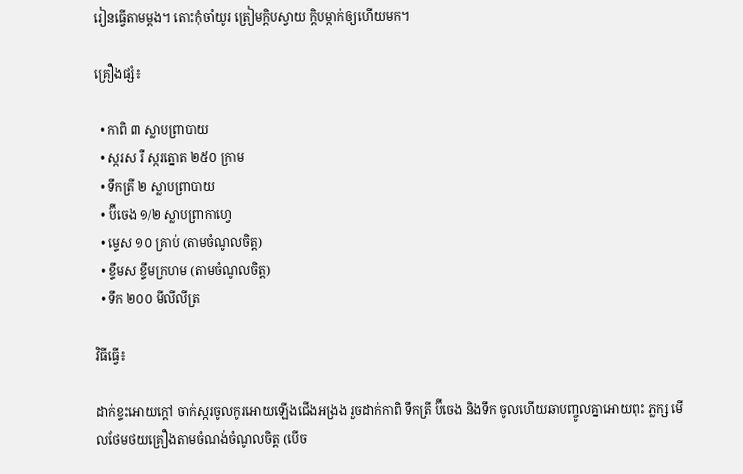រៀនធ្វើតាមម្តង។ តោះកុំចាំយូរ ត្រៀមក្តិបស្វាយ ក្តិបម្កាក់ឲ្យហើយមក។

គ្រឿងផ្សំ៖

  • កាពិ ៣ ស្លាបព្រាបាយ
  • ស្ករស រឺ ស្ករត្នោត ២៥០ ក្រាម
  • ទឹកត្រី ២ ស្លាបព្រាបាយ
  • ប៊ីចេង ១/២ ស្លាបព្រាកាហ្វេ
  • ម្ទេស ១០ គ្រាប់ (តាមចំណូលចិត្ត)
  • ខ្ទឹមស ខ្ទឹមក្រហម (តាមចំណូលចិត្ត)
  • ទឹក ២០០ មីលីលីត្រ

វិធីធ្វើ៖

ដាក់ខ្ទះអោយក្ដៅ ចាក់ស្ករចូលកូរអោយឡើងជើងអង្រង រួចដាក់កាពិ ទឹកត្រី ប៊ីចេង និងទឹក ចូលហើយឆាបញ្ចូលគ្នាអោយពុះ ភ្លក្ស មើលថែមថយគ្រឿងតាមចំណង់ចំណូលចិត្ត (បើច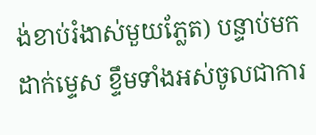ង់ខាប់រំងាស់មួយភ្លែត) បន្ទាប់មកដាក់ម្ទេស ខ្ទឹមទាំងអស់ចូលជាការ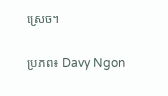ស្រេច។

ប្រភព៖ Davy Ngon